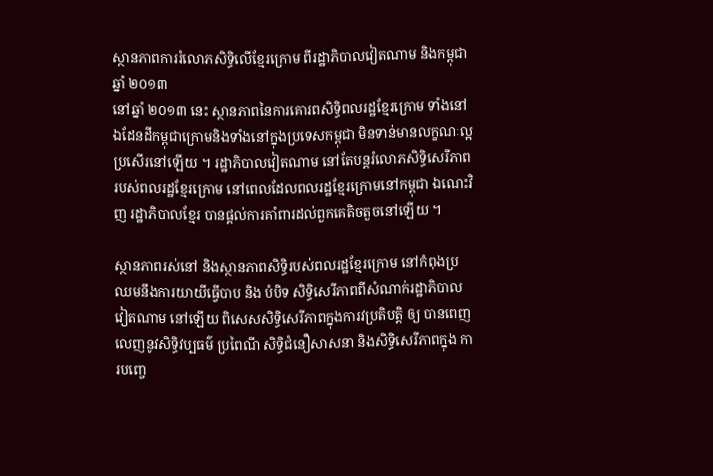ស្ថានភាពការរំលោភសិទ្ធិលើខ្មែរក្រោម ពីរដ្ឋាភិបាលវៀតណាម និងកម្ពុជា ឆ្នាំ ២០១៣
នៅឆ្នាំ ២០១៣ នេះ ស្ថានភាពនៃការគោរពសិទ្ធិពលរដ្ឋខ្មែរក្រោម ទាំងនៅឯដែនដីកម្ពុជាក្រោមនិងទាំងនៅក្នុងប្រទេសកម្ពុជា មិនទាន់មានលក្ខណៈល្អប្រសើរនៅឡើយ ។ រដ្ឋាភិបាលវៀតណាម នៅតែបន្តរំលោភសិទ្ធិសេរីភាពរបស់ពលរដ្ឋខ្មែរក្រោម នៅពេលដែលពលរដ្ឋខ្មែរក្រោមនៅកម្ពុជា ឯណេះវិញ រដ្ឋាភិបាលខ្មែរ បានផ្តល់ការគាំពារដល់ពួកគេតិចតួចនៅឡើយ ។

ស្ថានភាពរស់នៅ និងស្ថានភាពសិទ្ធិរបស់ពលរដ្ឋខ្មែរក្រោម នៅកំពុងប្រឈមនឹងការយាយីធ្វើបាប និង បំបិទ សិទ្ធិសេរីភាពពីសំណាក់រដ្ឋាភិបាលវៀតណាម នៅឡើយ ពិសេសសិទ្ធិសេរីភាពក្នុងការវប្រតិបត្តិ ឲ្យ បានពេញលេញនូវសិទ្ធិវប្បធម៌ ប្រពៃណី សិទ្ធិជំនឿសាសនា និងសិទ្ធិសេរីភាពក្នុង ការបញ្ចេ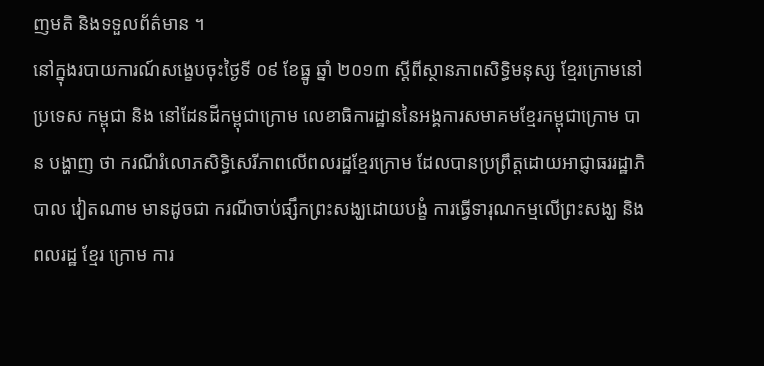ញមតិ និងទទួលព័ត៌មាន ។
នៅក្នុងរបាយការណ៍សង្ខេបចុះថ្ងៃទី ០៩ ខែធ្នូ ឆ្នាំ ២០១៣ ស្ដីពីស្ថានភាពសិទ្ធិមនុស្ស ខ្មែរក្រោមនៅ ប្រទេស កម្ពុជា និង នៅដែនដីកម្ពុជាក្រោម លេខាធិការដ្ឋាននៃអង្គការសមាគមខ្មែរកម្ពុជាក្រោម បាន បង្ហាញ ថា ករណីរំលោភសិទ្ធិសេរីភាពលើពលរដ្ឋខ្មែរក្រោម ដែលបានប្រព្រឹត្តដោយអាជ្ញាធររដ្ឋាភិបាល វៀតណាម មានដូចជា ករណីចាប់ផ្សឹកព្រះសង្ឃដោយបង្ខំ ការធ្វើទារុណកម្មលើព្រះសង្ឃ និងពលរដ្ឋ ខ្មែរ ក្រោម ការ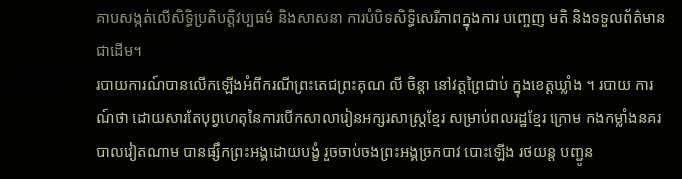គាបសង្កត់លើសិទ្ធិប្រតិបត្តិវប្បធម៌ និងសាសនា ការបំបិទសិទ្ធិសេរីភាពក្នុងការ បញ្ចេញ មតិ និងទទួលព័ត៌មានជាដើម។
របាយការណ៍បានលើកឡើងអំពីករណីព្រះតេជព្រះគុណ លី ចិន្តា នៅវត្តព្រៃជាប់ ក្នុងខេត្តឃ្លាំង ។ របាយ ការណ៍ថា ដោយសារតែបុព្វហេតុនៃការបើកសាលារៀនអក្សរសាស្ត្រខ្មែរ សម្រាប់ពលរដ្ឋខ្មែរ ក្រោម កងកម្លាំងនគរបាលវៀតណាម បានផ្សឹកព្រះអង្គដោយបង្ខំ រួចចាប់ចងព្រះអង្គច្រកបាវ បោះឡើង រថយន្ត បញ្ជូន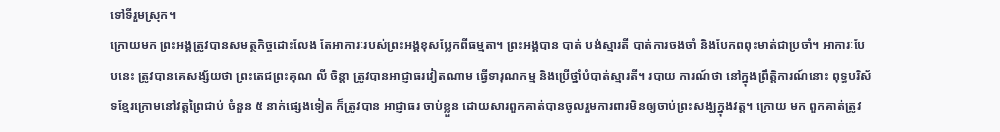ទៅទីរួមស្រុក។
ក្រោយមក ព្រះអង្គត្រូវបានសមត្ថកិច្ចដោះលែង តែអាការៈរបស់ព្រះអង្គខុសប្លែកពីធម្មតា។ ព្រះអង្គបាន បាត់ បង់ស្មារតី បាត់ការចងចាំ និងបែកពពុះមាត់ជាប្រចាំ។ អាការៈបែបនេះ ត្រូវបានគេសង្ស័យថា ព្រះតេជព្រះគុណ លី ចិន្តា ត្រូវបានអាជ្ញាធរវៀតណាម ធ្វើទារុណកម្ម និងប្រើថ្នាំបំបាត់ស្មារតី។ របាយ ការណ៍ថា នៅក្នុងព្រឹត្តិការណ៍នោះ ពុទ្ធបរិស័ទខ្មែរក្រោមនៅវត្តព្រៃជាប់ ចំនួន ៥ នាក់ផ្សេងទៀត ក៏ត្រូវបាន អាជ្ញាធរ ចាប់ខ្លួន ដោយសារពួកគាត់បានចូលរួមការពារមិនឲ្យចាប់ព្រះសង្ឃក្នុងវត្ត។ ក្រោយ មក ពួកគាត់ត្រូវ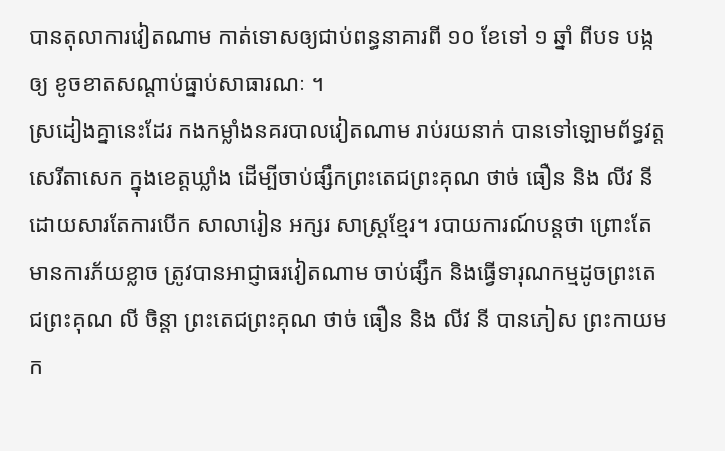បានតុលាការវៀតណាម កាត់ទោសឲ្យជាប់ពន្ធនាគារពី ១០ ខែទៅ ១ ឆ្នាំ ពីបទ បង្ក ឲ្យ ខូចខាតសណ្ដាប់ធ្នាប់សាធារណៈ ។
ស្រដៀងគ្នានេះដែរ កងកម្លាំងនគរបាលវៀតណាម រាប់រយនាក់ បានទៅឡោមព័ទ្ធវត្តសេរីតាសេក ក្នុងខេត្តឃ្លាំង ដើម្បីចាប់ផ្សឹកព្រះតេជព្រះគុណ ថាច់ ធឿន និង លីវ នី ដោយសារតែការបើក សាលារៀន អក្សរ សាស្ត្រខ្មែរ។ របាយការណ៍បន្តថា ព្រោះតែមានការភ័យខ្លាច ត្រូវបានអាជ្ញាធរវៀតណាម ចាប់ផ្សឹក និងធ្វើទារុណកម្មដូចព្រះតេជព្រះគុណ លី ចិន្តា ព្រះតេជព្រះគុណ ថាច់ ធឿន និង លីវ នី បានភៀស ព្រះកាយមក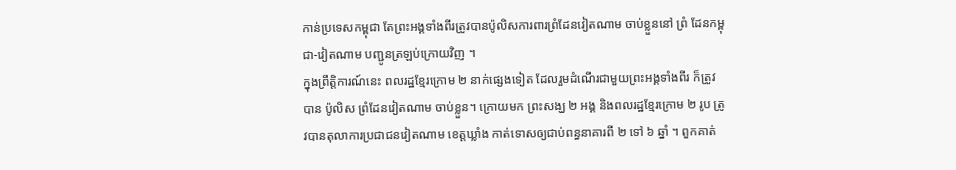កាន់ប្រទេសកម្ពុជា តែព្រះអង្គទាំងពីរត្រូវបានប៉ូលិសការពារព្រំដែនវៀតណាម ចាប់ខ្លួននៅ ព្រំ ដែនកម្ពុជា-វៀតណាម បញ្ជូនត្រឡប់ក្រោយវិញ ។
ក្នុងព្រឹត្តិការណ៍នេះ ពលរដ្ឋខ្មែរក្រោម ២ នាក់ផ្សេងទៀត ដែលរួមដំណើរជាមួយព្រះអង្គទាំងពីរ ក៏ត្រូវ បាន ប៉ូលិស ព្រំដែនវៀតណាម ចាប់ខ្លួន។ ក្រោយមក ព្រះសង្ឃ ២ អង្គ និងពលរដ្ឋខ្មែរក្រោម ២ រូប ត្រូវបានតុលាការប្រជាជនវៀតណាម ខេត្តឃ្លាំង កាត់ទោសឲ្យជាប់ពន្ធនាគារពី ២ ទៅ ៦ ឆ្នាំ ។ ពួកគាត់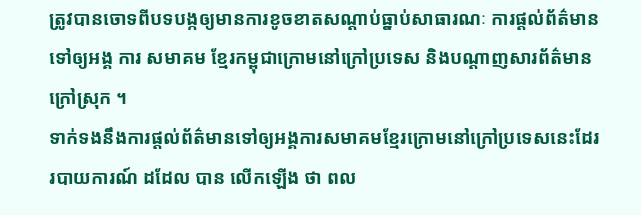ត្រូវបានចោទពីបទបង្កឲ្យមានការខូចខាតសណ្ដាប់ធ្នាប់សាធារណៈ ការផ្តល់ព័ត៌មានទៅឲ្យអង្គ ការ សមាគម ខ្មែរកម្ពុជាក្រោមនៅក្រៅប្រទេស និងបណ្ដាញសារព័ត៌មានក្រៅស្រុក ។
ទាក់ទងនឹងការផ្តល់ព័ត៌មានទៅឲ្យអង្គការសមាគមខ្មែរក្រោមនៅក្រៅប្រទេសនេះដែរ របាយការណ៍ ដដែល បាន លើកឡើង ថា ពល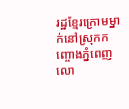រដ្ឋខ្មែរក្រោមម្នាក់នៅស្រុកកញ្ចោងភ្នំពេញ លោ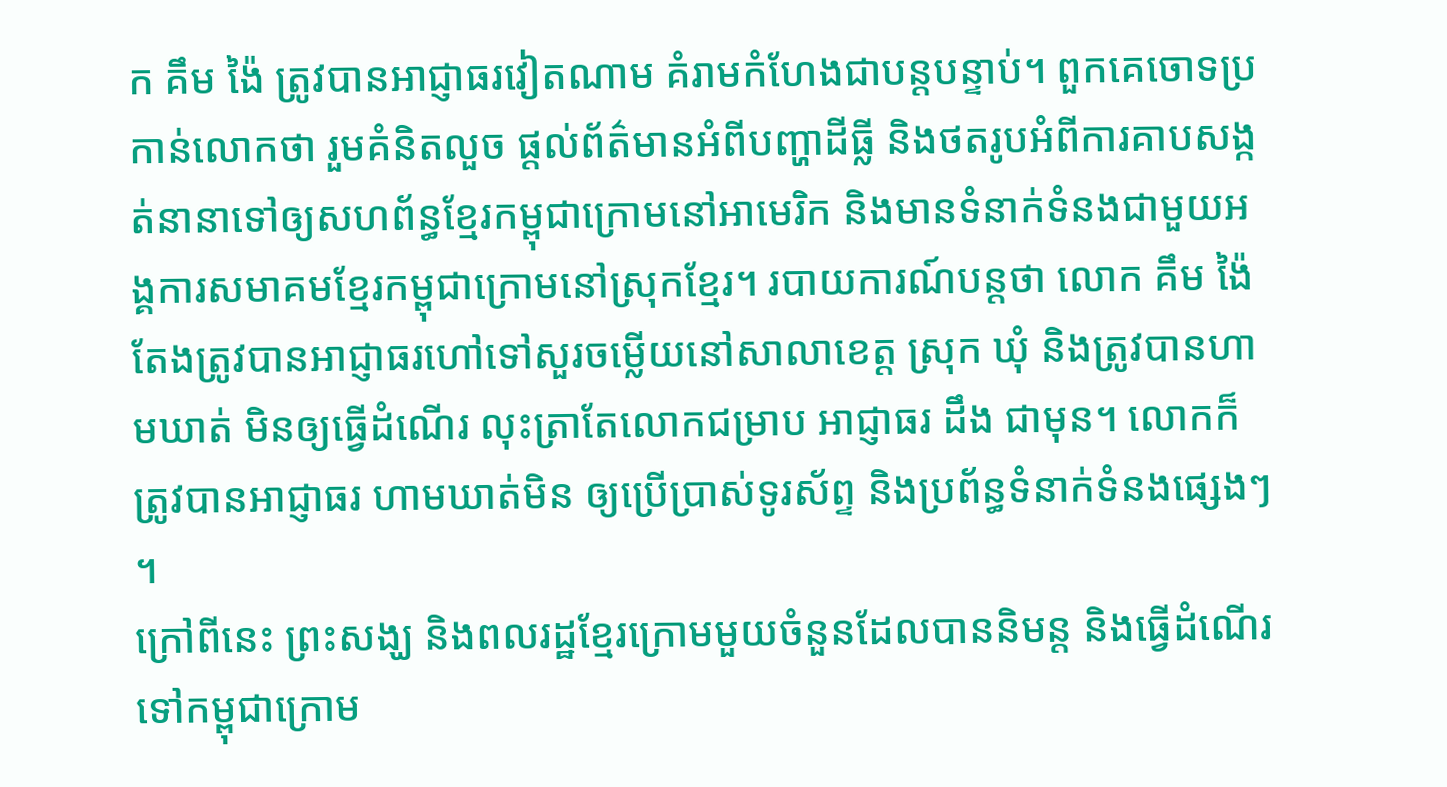ក គឹម ង៉ៃ ត្រូវបានអាជ្ញាធរវៀតណាម គំរាមកំហែងជាបន្តបន្ទាប់។ ពួកគេចោទប្រកាន់លោកថា រួមគំនិតលួច ផ្តល់ព័ត៌មានអំពីបញ្ហាដីធ្លី និងថតរូបអំពីការគាបសង្កត់នានាទៅឲ្យសហព័ន្ធខ្មែរកម្ពុជាក្រោមនៅអាមេរិក និងមានទំនាក់ទំនងជាមួយអង្គការសមាគមខ្មែរកម្ពុជាក្រោមនៅស្រុកខ្មែរ។ របាយការណ៍បន្តថា លោក គឹម ង៉ៃ តែងត្រូវបានអាជ្ញាធរហៅទៅសួរចម្លើយនៅសាលាខេត្ត ស្រុក ឃុំ និងត្រូវបានហាមឃាត់ មិនឲ្យធ្វើដំណើរ លុះត្រាតែលោកជម្រាប អាជ្ញាធរ ដឹង ជាមុន។ លោកក៏ត្រូវបានអាជ្ញាធរ ហាមឃាត់មិន ឲ្យប្រើប្រាស់ទូរស័ព្ទ និងប្រព័ន្ធទំនាក់ទំនងផ្សេងៗ ។
ក្រៅពីនេះ ព្រះសង្ឃ និងពលរដ្ឋខ្មែរក្រោមមួយចំនួនដែលបាននិមន្ត និងធ្វើដំណើរទៅកម្ពុជាក្រោម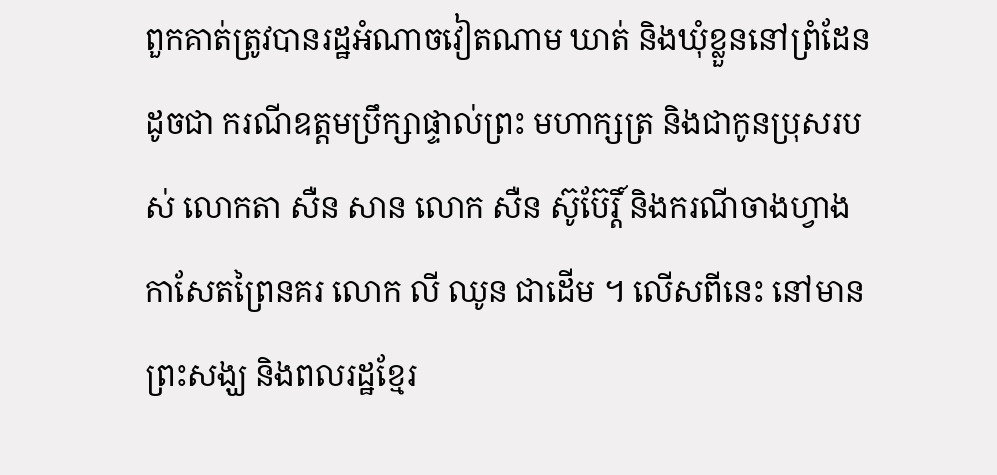ពួកគាត់ត្រូវបានរដ្ឋអំណាចវៀតណាម ឃាត់ និងឃុំខ្លួននៅព្រំដែន ដូចជា ករណីឧត្ដមប្រឹក្សាផ្ទាល់ព្រះ មហាក្សត្រ និងជាកូនប្រុសរបស់ លោកតា សឺន សាន លោក សឺន ស៊ូប៊ែរ្តិ៍ និងករណីចាងហ្វាង កាសែតព្រៃនគរ លោក លី ឈូន ជាដើម ។ លើសពីនេះ នៅមានព្រះសង្ឃ និងពលរដ្ឋខ្មែរ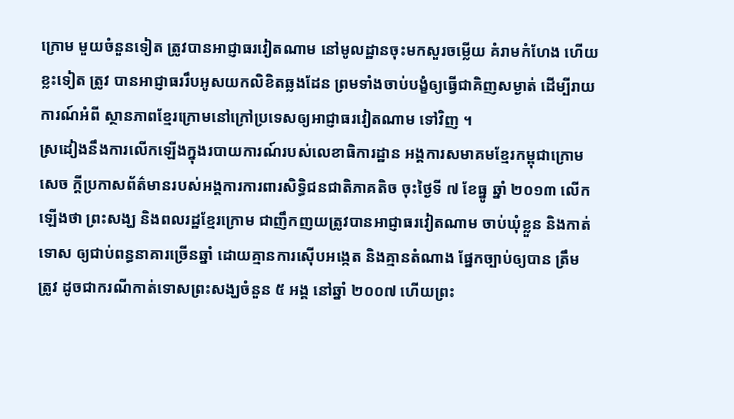ក្រោម មួយចំនួនទៀត ត្រូវបានអាជ្ញាធរវៀតណាម នៅមូលដ្ឋានចុះមកសួរចម្លើយ គំរាមកំហែង ហើយខ្លះទៀត ត្រូវ បានអាជ្ញាធររឹបអូសយកលិខិតឆ្លងដែន ព្រមទាំងចាប់បង្ខំឲ្យធ្វើជាគិញសម្ងាត់ ដើម្បីរាយការណ៍អំពី ស្ថានភាពខ្មែរក្រោមនៅក្រៅប្រទេសឲ្យអាជ្ញាធរវៀតណាម ទៅវិញ ។
ស្រដៀងនឹងការលើកឡើងក្នុងរបាយការណ៍របស់លេខាធិការដ្ឋាន អង្គការសមាគមខ្មែរកម្ពុជាក្រោម សេច ក្តីប្រកាសព័ត៌មានរបស់អង្គការការពារសិទ្ធិជនជាតិភាគតិច ចុះថ្ងៃទី ៧ ខែធ្នូ ឆ្នាំ ២០១៣ លើក ឡើងថា ព្រះសង្ឃ និងពលរដ្ឋខ្មែរក្រោម ជាញឹកញយត្រូវបានអាជ្ញាធរវៀតណាម ចាប់ឃុំខ្លួន និងកាត់ទោស ឲ្យជាប់ពន្ធនាគារច្រើនឆ្នាំ ដោយគ្មានការស៊ើបអង្កេត និងគ្មានតំណាង ផ្នែកច្បាប់ឲ្យបាន ត្រឹម ត្រូវ ដូចជាករណីកាត់ទោសព្រះសង្ឃចំនួន ៥ អង្គ នៅឆ្នាំ ២០០៧ ហើយព្រះ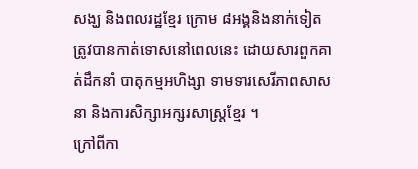សង្ឃ និងពលរដ្ឋខ្មែរ ក្រោម ៨អង្គនិងនាក់ទៀត ត្រូវបានកាត់ទោសនៅពេលនេះ ដោយសារពួកគាត់ដឹកនាំ បាតុកម្មអហិង្សា ទាមទារសេរីភាពសាសនា និងការសិក្សាអក្សរសាស្ត្រខ្មែរ ។
ក្រៅពីកា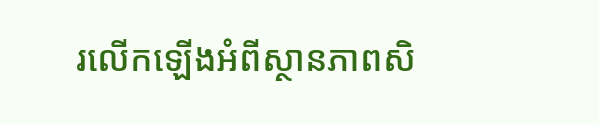រលើកឡើងអំពីស្ថានភាពសិ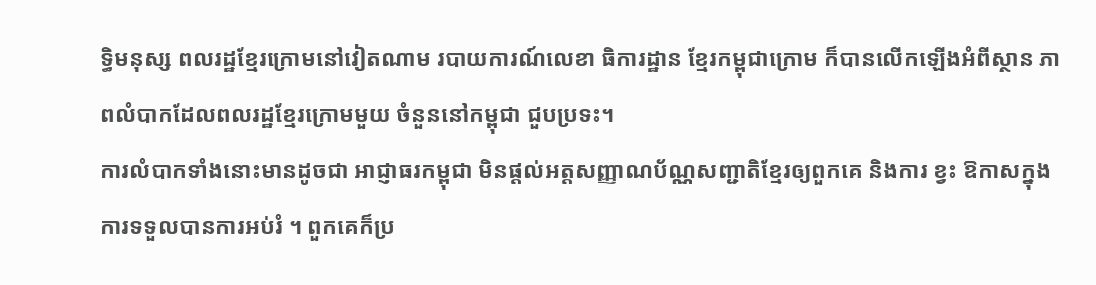ទ្ធិមនុស្ស ពលរដ្ឋខ្មែរក្រោមនៅវៀតណាម របាយការណ៍លេខា ធិការដ្ឋាន ខ្មែរកម្ពុជាក្រោម ក៏បានលើកឡើងអំពីស្ថាន ភាពលំបាកដែលពលរដ្ឋខ្មែរក្រោមមួយ ចំនួននៅកម្ពុជា ជួបប្រទះ។
ការលំបាកទាំងនោះមានដូចជា អាជ្ញាធរកម្ពុជា មិនផ្តល់អត្តសញ្ញាណប័ណ្ណសញ្ជាតិខ្មែរឲ្យពួកគេ និងការ ខ្វះ ឱកាសក្នុងការទទួលបានការអប់រំ ។ ពួកគេក៏ប្រ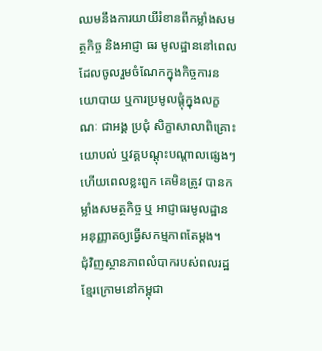ឈមនឹងការយាយីរំខានពីកម្លាំងសមត្ថកិច្ច និងអាជ្ញា ធរ មូលដ្ឋាននៅពេលដែលចូលរួមចំណែកក្នុងកិច្ចការនយោបាយ ឬការប្រមូលផ្តុំក្នុងលក្ខណៈ ជាអង្គ ប្រជុំ សិក្ខាសាលាពិគ្រោះយោបល់ ឬវគ្គបណ្ដុះបណ្ដាលផ្សេងៗ ហើយពេលខ្លះពួក គេមិនត្រូវ បានកម្លាំងសមត្ថកិច្ច ឬ អាជ្ញាធរមូលដ្ឋាន អនុញ្ញាតឲ្យធ្វើសកម្មភាពតែម្តង។
ជុំវិញស្ថានភាពលំបាករបស់ពលរដ្ឋខ្មែរក្រោមនៅកម្ពុជា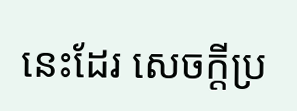នេះដែរ សេចក្តីប្រ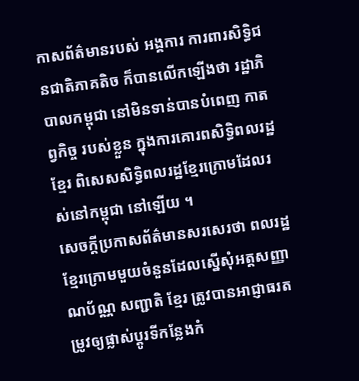កាសព័ត៌មានរបស់ អង្គការ ការពារសិទ្ធិជនជាតិភាគតិច ក៏បានលើកឡើងថា រដ្ឋាភិបាលកម្ពុជា នៅមិនទាន់បានបំពេញ កាតព្វកិច្ច របស់ខ្លួន ក្នុងការគោរពសិទ្ធិពលរដ្ឋខ្មែរ ពិសេសសិទ្ធិពលរដ្ឋខ្មែរក្រោមដែលរស់នៅកម្ពុជា នៅឡើយ ។
សេចក្តីប្រកាសព័ត៌មានសរសេរថា ពលរដ្ឋខ្មែរក្រោមមួយចំនួនដែលស្នើសុំអត្តសញ្ញាណប័ណ្ណ សញ្ជាតិ ខ្មែរ ត្រូវបានអាជ្ញាធរតម្រូវឲ្យផ្លាស់ប្ដូរទីកន្លែងកំ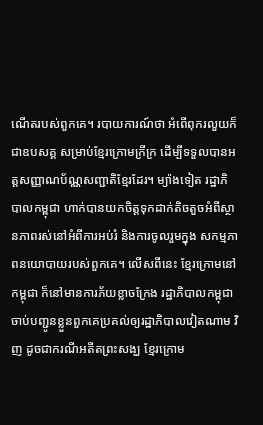ណើតរបស់ពួកគេ។ របាយការណ៍ថា អំពើពុករលួយក៏ ជាឧបសគ្គ សម្រាប់ខ្មែរក្រោមក្រីក្រ ដើម្បីទទួលបានអត្តសញ្ញាណប័ណ្ណសញ្ជាតិខ្មែរដែរ។ ម្យ៉ាងទៀត រដ្ឋាភិបាលកម្ពុជា ហាក់បានយកចិត្តទុកដាក់តិចតួចអំពីស្ថានភាពរស់នៅអំពីការអប់រំ និងការចូលរួមក្នុង សកម្មភាពនយោបាយរបស់ពួកគេ។ លើសពីនេះ ខ្មែរក្រោមនៅកម្ពុជា ក៏នៅមានការភ័យខ្លាចក្រែង រដ្ឋាភិបាលកម្ពុជា ចាប់បញ្ជូនខ្លួនពួកគេប្រគល់ឲ្យរដ្ឋាភិបាលវៀតណាម វិញ ដូចជាករណីអតីតព្រះសង្ឃ ខ្មែរក្រោម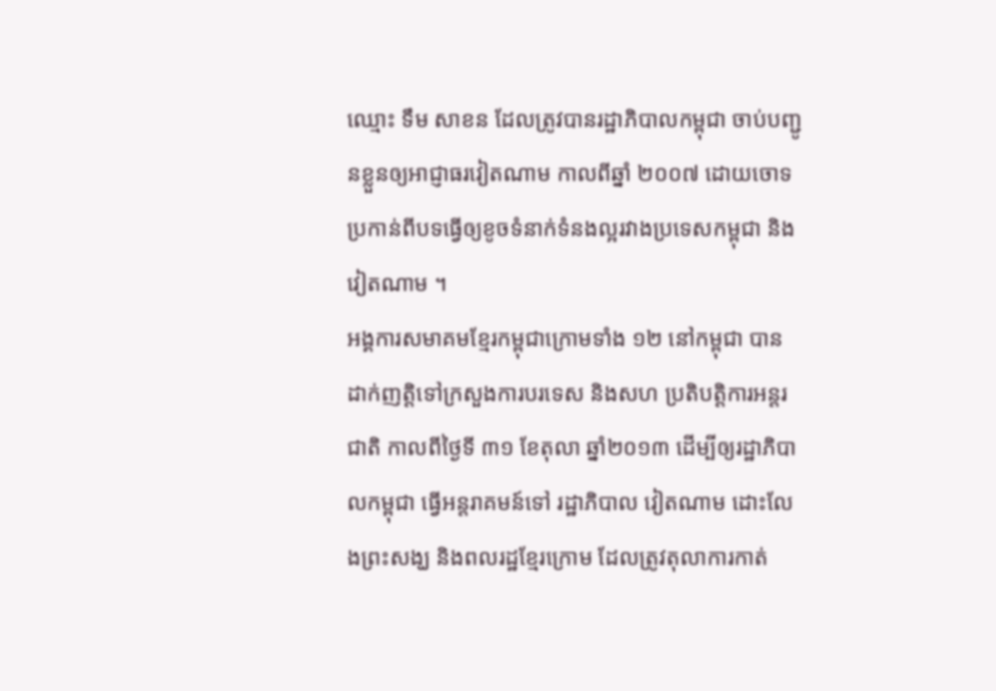ឈ្មោះ ទឹម សាខន ដែលត្រូវបានរដ្ឋាភិបាលកម្ពុជា ចាប់បញ្ជូនខ្លួនឲ្យអាជ្ញាធរវៀតណាម កាលពីឆ្នាំ ២០០៧ ដោយចោទប្រកាន់ពីបទធ្វើឲ្យខូចទំនាក់ទំនងល្អរវាងប្រទេសកម្ពុជា និងវៀតណាម ។
អង្គការសមាគមខ្មែរកម្ពុជាក្រោមទាំង ១២ នៅកម្ពុជា បានដាក់ញត្តិទៅក្រសួងការបរទេស និងសហ ប្រតិបត្តិការអន្តរជាតិ កាលពីថ្ងៃទី ៣១ ខែតុលា ឆ្នាំ២០១៣ ដើម្បីឲ្យរដ្ឋាភិបាលកម្ពុជា ធ្វើអន្តរាគមន៍ទៅ រដ្ឋាភិបាល វៀតណាម ដោះលែងព្រះសង្ឃ និងពលរដ្ឋខ្មែរក្រោម ដែលត្រូវតុលាការកាត់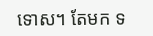ទោស។ តែមក ទ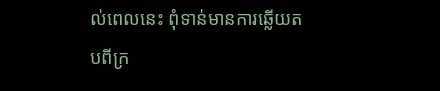ល់ពេលនេះ ពុំទាន់មានការឆ្លើយតបពីក្រ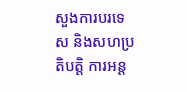សួងការបរទេស និងសហប្រតិបត្តិ ការអន្ត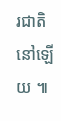រជាតិនៅឡើយ ៕